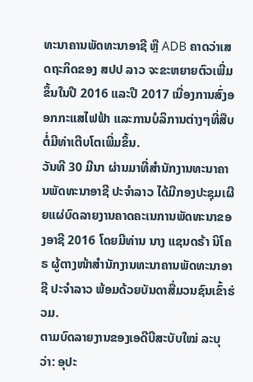ທະນາຄານພັດທະນາອາຊີ ຫຼື ADB ຄາດວ່າເສດຖະກິດຂອງ ສປປ ລາວ ຈະຂະຫຍາຍຕົວເພີ່ມຂຶ້ນໃນປີ 2016 ແລະປີ 2017 ເນື່ອງການສົ່ງອອກກະແສໄຟຟ້າ ແລະການບໍລິການຕ່າງໆທີ່ສືບຕໍ່ມີທ່າເຕີບໂຕເພີ່ມຂຶ້ນ.
ວັນທີ 30 ມີນາ ຜ່ານມາທີ່ສຳນັກງານທະນາຄານພັດທະນາອາຊີ ປະຈຳລາວ ໄດ້ມີກອງປະຊຸມເຜີຍແຜ່ບົດລາຍງານຄາດຄະເນການພັດທະນາຂອງອາຊີ 2016 ໂດຍມີທ່ານ ນາງ ແຊນດຣ້າ ນິໂຄຣ ຜູ້ຕາງໜ້າສຳນັກງານທະນາຄານພັດທະນາອາຊີ ປະຈຳລາວ ພ້ອມດ້ວຍບັນດາສື່ມວນຊົນເຂົ້າຮ່ວມ.
ຕາມບົດລາຍງານຂອງເອດີບີສະບັບໃໝ່ ລະບຸວ່າ: ອຸປະ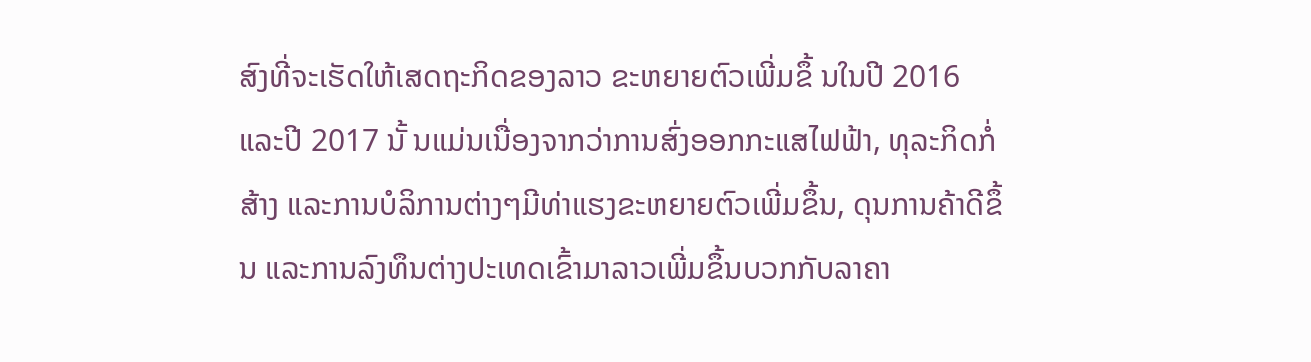ສົງທີ່ຈະເຮັດໃຫ້ເສດຖະກິດຂອງລາວ ຂະຫຍາຍຕົວເພີ່ມຂຶ້ ນໃນປີ 2016 ແລະປີ 2017 ນັ້ ນແມ່ນເນື່ອງຈາກວ່າການສົ່ງອອກກະແສໄຟຟ້າ, ທຸລະກິດກໍ່ສ້າງ ແລະການບໍລິການຕ່າງໆມີທ່າແຮງຂະຫຍາຍຕົວເພີ່ມຂຶ້ນ, ດຸນການຄ້າດີຂຶ້ນ ແລະການລົງທຶນຕ່າງປະເທດເຂົ້າມາລາວເພີ່ມຂຶ້ນບວກກັບລາຄາ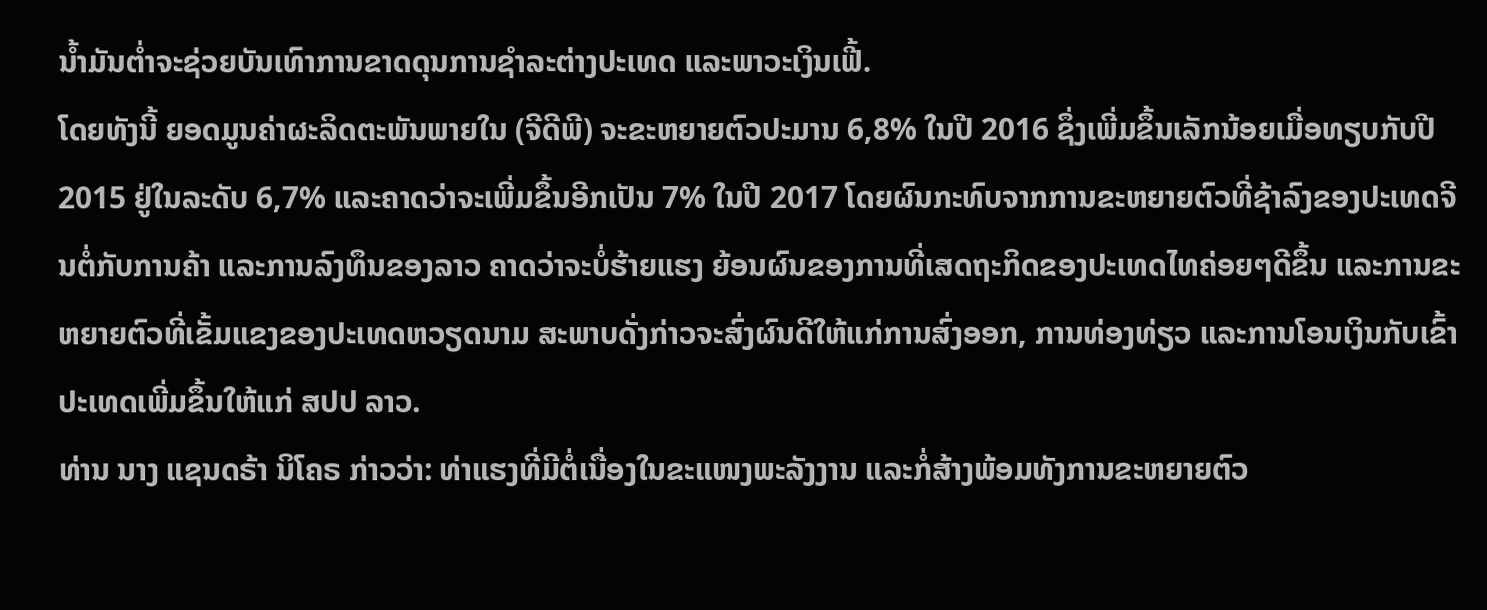ນ້ຳມັນຕ່ຳຈະຊ່ວຍບັນເທົາການຂາດດຸນການຊຳລະຕ່າງປະເທດ ແລະພາວະເງິນເຟີ້.
ໂດຍທັງນີ້ ຍອດມູນຄ່າຜະລິດຕະພັນພາຍໃນ (ຈີດີພີ) ຈະຂະຫຍາຍຕົວປະມານ 6,8% ໃນປີ 2016 ຊຶ່ງເພີ່ມຂຶ້ນເລັກນ້ອຍເມື່ອທຽບກັບປີ 2015 ຢູ່ໃນລະດັບ 6,7% ແລະຄາດວ່າຈະເພີ່ມຂຶ້ນອີກເປັນ 7% ໃນປີ 2017 ໂດຍຜົນກະທົບຈາກການຂະຫຍາຍຕົວທີ່ຊ້າລົງຂອງປະເທດຈີນຕໍ່ກັບການຄ້າ ແລະການລົງທຶນຂອງລາວ ຄາດວ່າຈະບໍ່ຮ້າຍແຮງ ຍ້ອນຜົນຂອງການທີ່ເສດຖະກິດຂອງປະເທດໄທຄ່ອຍໆດີຂຶ້ນ ແລະການຂະຫຍາຍຕົວທີ່ເຂັ້ມແຂງຂອງປະເທດຫວຽດນາມ ສະພາບດັ່ງກ່າວຈະສົ່ງຜົນດີໃຫ້ແກ່ການສົ່ງອອກ, ການທ່ອງທ່ຽວ ແລະການໂອນເງິນກັບເຂົ້າປະເທດເພີ່ມຂຶ້ນໃຫ້ແກ່ ສປປ ລາວ.
ທ່ານ ນາງ ແຊນດຣ້າ ນິໂຄຣ ກ່າວວ່າ: ທ່າແຮງທີ່ມີຕໍ່ເນື່ອງໃນຂະແໜງພະລັງງານ ແລະກໍ່ສ້າງພ້ອມທັງການຂະຫຍາຍຕົວ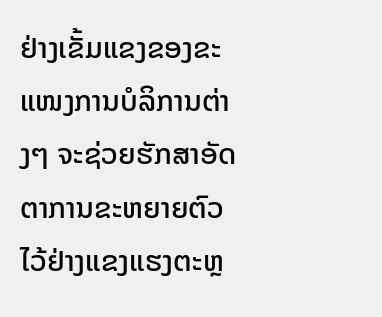ຢ່າງເຂັ້ມແຂງຂອງຂະແໜງການບໍລິການຕ່າງໆ ຈະຊ່ວຍຮັກສາອັດຕາການຂະຫຍາຍຕົວໄວ້ຢ່າງແຂງແຮງຕະຫຼ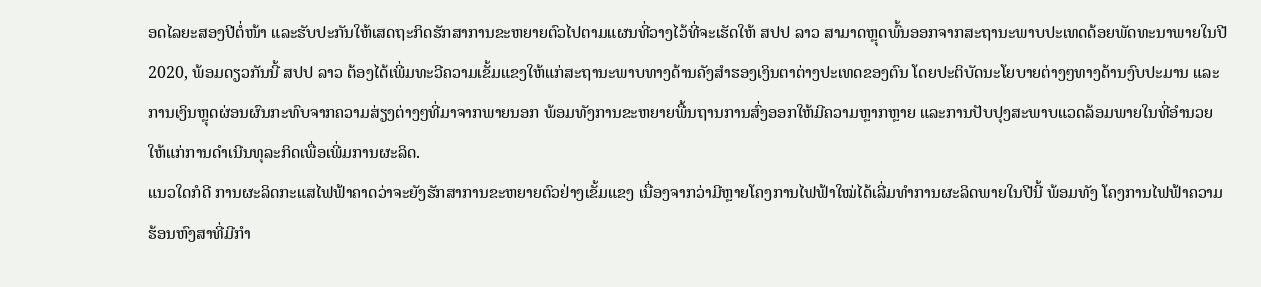ອດໄລຍະສອງປີຕໍ່ໜ້າ ແລະຮັບປະກັນໃຫ້ເສດຖະກິດຮັກສາການຂະຫຍາຍຕົວໄປຕາມແຜນທີ່ວາງໄວ້ທີ່ຈະເຮັດໃຫ້ ສປປ ລາວ ສາມາດຫຼຸດພົ້ນອອກຈາກສະຖານະພາບປະເທດດ້ອຍພັດທະນາພາຍໃນປີ 2020, ພ້ອມດຽວກັນນີ້ ສປປ ລາວ ຕ້ອງໄດ້ເພີ່ມທະວີຄວາມເຂັ້ມແຂງໃຫ້ແກ່ສະຖານະພາບທາງດ້ານຄັງສຳຮອງເງິນຕາຕ່າງປະເທດຂອງຕົນ ໂດຍປະຕິບັດນະໂຍບາຍຕ່າງໆທາງດ້ານງົບປະມານ ແລະການເງິນຫຼຸດຜ່ອນຜົນກະທົບຈາກຄວາມສ່ຽງຕ່າງໆທີ່ມາຈາກພາຍນອກ ພ້ອມທັງການຂະຫຍາຍພື້ນຖານການສົ່ງອອກໃຫ້ມີຄວາມຫຼາກຫຼາຍ ແລະການປັບປຸງສະພາບແວດລ້ອມພາຍໃນທີ່ອຳນວຍໃຫ້ແກ່ການດຳເນີນທຸລະກິດເພື່ອເພີ່ມການຜະລິດ.
ແນວໃດກໍດີ ການຜະລິດກະແສໄຟຟ້າຄາດວ່າຈະຍັງຮັກສາການຂະຫຍາຍຕົວຢ່າງເຂັ້ມແຂງ ເນື່ອງຈາກວ່າມີຫຼາຍໂຄງການໄຟຟ້າໃໝ່ໄດ້ເລີ່ມທຳການຜະລິດພາຍໃນປີນີ້ ພ້ອມທັງ ໂຄງການໄຟຟ້າຄວາມຮ້ອນຫົງສາທີ່ມີກຳ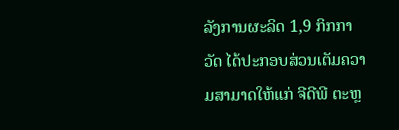ລັງການຜະລິດ 1,9 ກິກກາວັດ ໄດ້ປະກອບສ່ວນເຕັມຄວາມສາມາດໃຫ້ແກ່ ຈີດີພີ ຕະຫຼ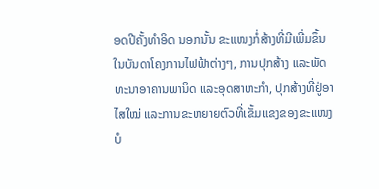ອດປີຄັ້ງທຳອິດ ນອກນັ້ນ ຂະແໜງກໍ່ສ້າງທີ່ມີເພີ່ມຂຶ້ນໃນບັນດາໂຄງການໄຟຟ້າຕ່າງໆ, ການປຸກສ້າງ ແລະພັດທະນາອາຄານພານິດ ແລະອຸດສາຫະກຳ, ປຸກສ້າງທີ່ຢູ່ອາໄສໃໝ່ ແລະການຂະຫຍາຍຕົວທີ່ເຂັ້ມແຂງຂອງຂະແໜງບໍ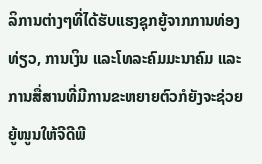ລິການຕ່າງໆທີ່ໄດ້ຮັບແຮງຊຸກຍູ້ຈາກການທ່ອງທ່ຽວ, ການເງິນ ແລະໂທລະຄົມມະນາຄົມ ແລະການສື່ສານທີ່ມີການຂະຫຍາຍຕົວກໍຍັງຈະຊ່ວຍຍູ້ໜູນໃຫ້ຈີດີພີ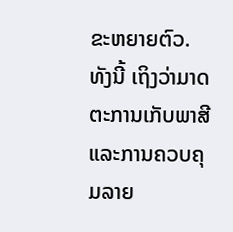ຂະຫຍາຍຕົວ.
ທັງນີ້ ເຖິງວ່າມາດຕະການເກັບພາສີ ແລະການຄວບຄຸມລາຍ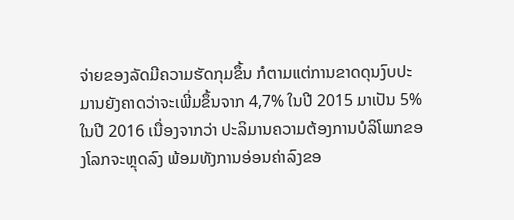ຈ່າຍຂອງລັດມີຄວາມຮັດກຸມຂຶ້ນ ກໍຕາມແຕ່ການຂາດດຸນງົບປະມານຍັງຄາດວ່າຈະເພີ່ມຂຶ້ນຈາກ 4,7% ໃນປີ 2015 ມາເປັນ 5% ໃນປີ 2016 ເນື່ອງຈາກວ່າ ປະລິມານຄວາມຕ້ອງການບໍລິໂພກຂອງໂລກຈະຫຼຸດລົງ ພ້ອມທັງການອ່ອນຄ່າລົງຂອ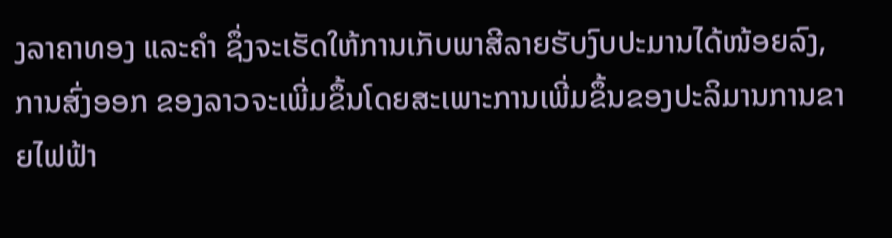ງລາຄາທອງ ແລະຄຳ ຊຶ່ງຈະເຮັດໃຫ້ການເກັບພາສີລາຍຮັບງົບປະມານໄດ້ໜ້ອຍລົງ, ການສົ່ງອອກ ຂອງລາວຈະເພີ່ມຂຶ້ນໂດຍສະເພາະການເພີ່ມຂຶ້ນຂອງປະລິມານການຂາຍໄຟຟ້າ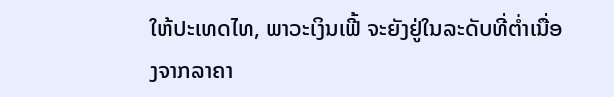ໃຫ້ປະເທດໄທ, ພາວະເງິນເຟີ້ ຈະຍັງຢູ່ໃນລະດັບທີ່ຕ່ຳເນື່ອງຈາກລາຄາ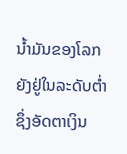ນໍ້າມັນຂອງໂລກຍັງຢູ່ໃນລະດັບຕ່ຳ ຊຶ່ງອັດຕາເງິນ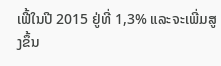ເຟີ້ໃນປີ 2015 ຢູ່ທີ່ 1,3% ແລະຈະເພີ່ມສູງຂຶ້ນ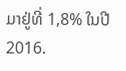ມາຢູ່ທີ່ 1,8% ໃນປີ 2016.